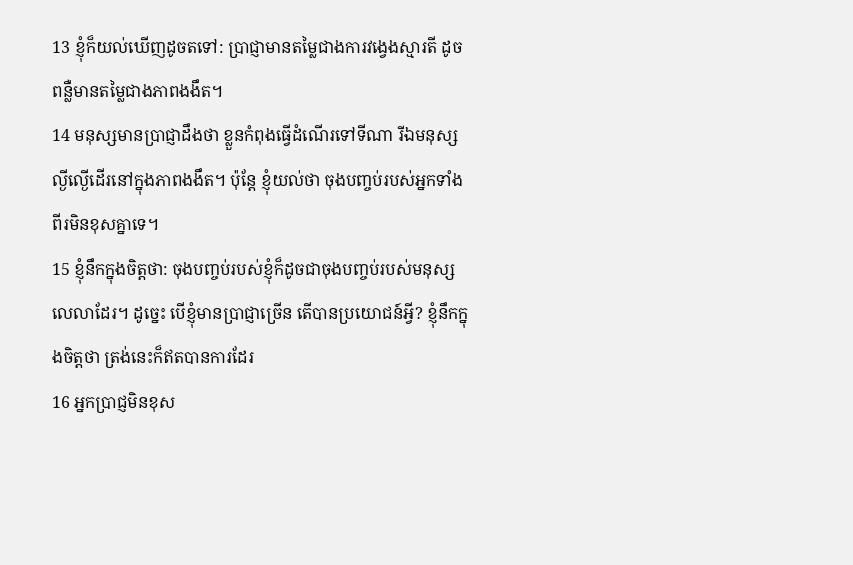13 ខ្ញុំក៏យល់ឃើញដូចតទៅ: ប្រាជ្ញាមានតម្លៃជាងការវង្វេងស្មារតី ដូចពន្លឺមានតម្លៃជាងភាពងងឹត។
14 មនុស្សមានប្រាជ្ញាដឹងថា ខ្លួនកំពុងធ្វើដំណើរទៅទីណា រីឯមនុស្សល្ងីល្ងើដើរនៅក្នុងភាពងងឹត។ ប៉ុន្តែ ខ្ញុំយល់ថា ចុងបញ្ចប់របស់អ្នកទាំងពីរមិនខុសគ្នាទេ។
15 ខ្ញុំនឹកក្នុងចិត្តថា: ចុងបញ្ចប់របស់ខ្ញុំក៏ដូចជាចុងបញ្ចប់របស់មនុស្សលេលាដែរ។ ដូច្នេះ បើខ្ញុំមានប្រាជ្ញាច្រើន តើបានប្រយោជន៍អ្វី? ខ្ញុំនឹកក្នុងចិត្តថា ត្រង់នេះក៏ឥតបានការដែរ
16 អ្នកប្រាជ្ញមិនខុស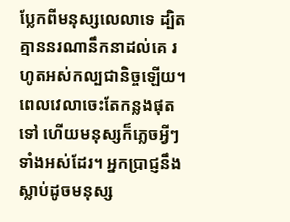ប្លែកពីមនុស្សលេលាទេ ដ្បិតគ្មាននរណានឹកនាដល់គេ រហូតអស់កល្បជានិច្ចឡើយ។ ពេលវេលាចេះតែកន្លងផុតទៅ ហើយមនុស្សក៏ភ្លេចអ្វីៗទាំងអស់ដែរ។ អ្នកប្រាជ្ញនឹងស្លាប់ដូចមនុស្ស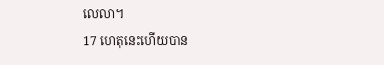លេលា។
17 ហេតុនេះហើយបាន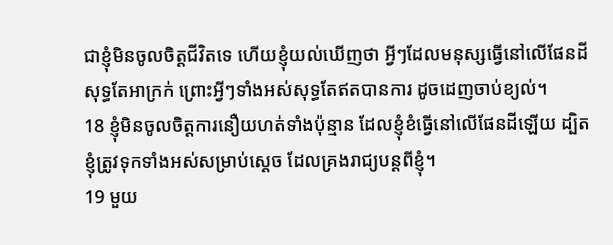ជាខ្ញុំមិនចូលចិត្តជីវិតទេ ហើយខ្ញុំយល់ឃើញថា អ្វីៗដែលមនុស្សធ្វើនៅលើផែនដីសុទ្ធតែអាក្រក់ ព្រោះអ្វីៗទាំងអស់សុទ្ធតែឥតបានការ ដូចដេញចាប់ខ្យល់។
18 ខ្ញុំមិនចូលចិត្តការនឿយហត់ទាំងប៉ុន្មាន ដែលខ្ញុំខំធ្វើនៅលើផែនដីឡើយ ដ្បិតខ្ញុំត្រូវទុកទាំងអស់សម្រាប់ស្ដេច ដែលគ្រងរាជ្យបន្តពីខ្ញុំ។
19 មួយ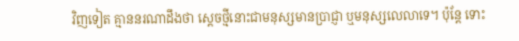វិញទៀត គ្មាននរណាដឹងថា ស្ដេចថ្មីនោះជាមនុស្សមានប្រាជ្ញា ឬមនុស្សលេលាទេ។ ប៉ុន្តែ ទោះ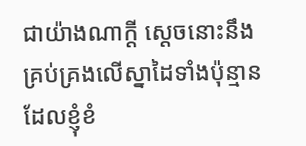ជាយ៉ាងណាក្ដី ស្ដេចនោះនឹងគ្រប់គ្រងលើស្នាដៃទាំងប៉ុន្មានដែលខ្ញុំខំ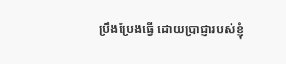ប្រឹងប្រែងធ្វើ ដោយប្រាជ្ញារបស់ខ្ញុំ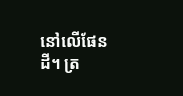នៅលើផែនដី។ ត្រ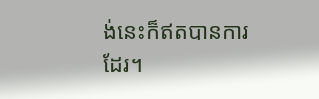ង់នេះក៏ឥតបានការដែរ។